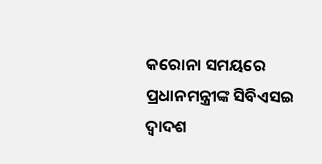କରୋନା ସମୟରେ ପ୍ରଧାନମନ୍ତ୍ରୀଙ୍କ ସିବିଏସଇ ଦ୍ୱାଦଶ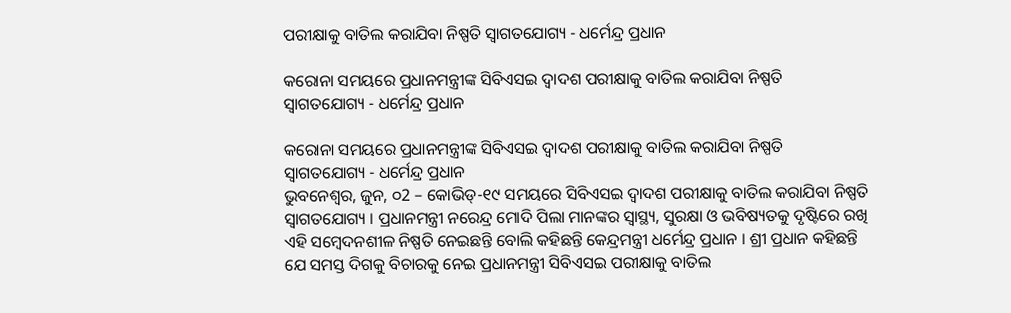ପରୀକ୍ଷାକୁ ବାତିଲ କରାଯିବା ନିଷ୍ପତି ସ୍ୱାଗତଯୋଗ୍ୟ - ଧର୍ମେନ୍ଦ୍ର ପ୍ରଧାନ

କରୋନା ସମୟରେ ପ୍ରଧାନମନ୍ତ୍ରୀଙ୍କ ସିବିଏସଇ ଦ୍ୱାଦଶ ପରୀକ୍ଷାକୁ ବାତିଲ କରାଯିବା ନିଷ୍ପତି ସ୍ୱାଗତଯୋଗ୍ୟ - ଧର୍ମେନ୍ଦ୍ର ପ୍ରଧାନ

କରୋନା ସମୟରେ ପ୍ରଧାନମନ୍ତ୍ରୀଙ୍କ ସିବିଏସଇ ଦ୍ୱାଦଶ ପରୀକ୍ଷାକୁ ବାତିଲ କରାଯିବା ନିଷ୍ପତି ସ୍ୱାଗତଯୋଗ୍ୟ - ଧର୍ମେନ୍ଦ୍ର ପ୍ରଧାନ
ଭୁବନେଶ୍ୱର, ଜୁନ, ୦2 – କୋଭିଡ୍-୧୯ ସମୟରେ ସିବିଏସଇ ଦ୍ୱାଦଶ ପରୀକ୍ଷାକୁ ବାତିଲ କରାଯିବା ନିଷ୍ପତି ସ୍ୱାଗତଯୋଗ୍ୟ । ପ୍ରଧାନମନ୍ତ୍ରୀ ନରେନ୍ଦ୍ର ମୋଦି ପିଲା ମାନଙ୍କର ସ୍ୱାସ୍ଥ୍ୟ, ସୁରକ୍ଷା ଓ ଭବିଷ୍ୟତକୁ ଦୃଷ୍ଟିରେ ରଖି ଏହି ସମ୍ବେଦନଶୀଳ ନିଷ୍ପତି ନେଇଛନ୍ତି ବୋଲି କହିଛନ୍ତି କେନ୍ଦ୍ରମନ୍ତ୍ରୀ ଧର୍ମେନ୍ଦ୍ର ପ୍ରଧାନ । ଶ୍ରୀ ପ୍ରଧାନ କହିଛନ୍ତି ଯେ ସମସ୍ତ ଦିଗକୁ ବିଚାରକୁ ନେଇ ପ୍ରଧାନମନ୍ତ୍ରୀ ସିବିଏସଇ ପରୀକ୍ଷାକୁ ବାତିଲ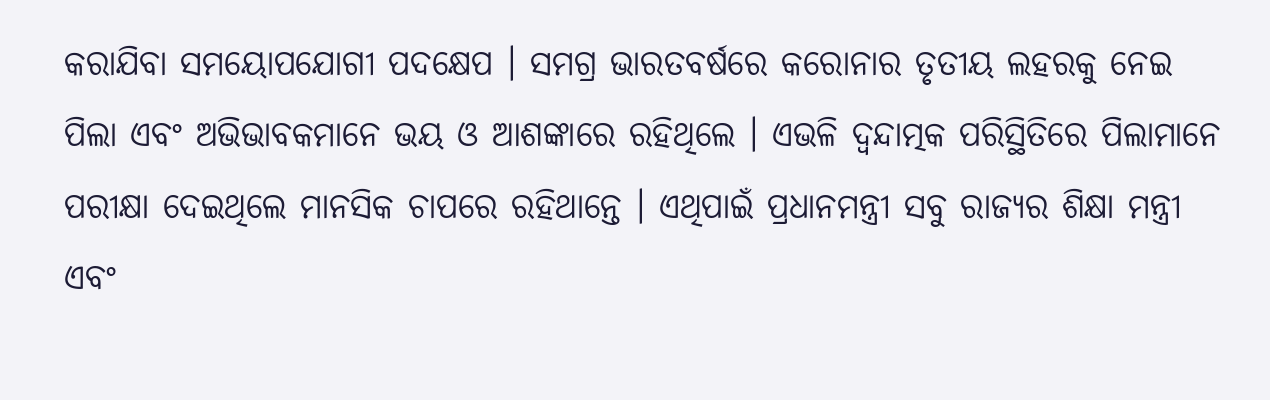କରାଯିବା ସମୟୋପଯୋଗୀ ପଦକ୍ଷେପ । ସମଗ୍ର ଭାରତବର୍ଷରେ କରୋନାର ତୃତୀୟ ଲହରକୁ ନେଇ ପିଲା ଏବଂ ଅଭିଭାବକମାନେ ଭୟ ଓ ଆଶଙ୍କାରେ ରହିଥିଲେ । ଏଭଳି ଦ୍ୱନ୍ଦାତ୍ମକ ପରିସ୍ଥିତିରେ ପିଲାମାନେ ପରୀକ୍ଷା ଦେଇଥିଲେ ମାନସିକ ଚାପରେ ରହିଥାନ୍ତେ । ଏଥିପାଇଁ ପ୍ରଧାନମନ୍ତ୍ରୀ ସବୁ ରାଜ୍ୟର ଶିକ୍ଷା ମନ୍ତ୍ରୀ ଏବଂ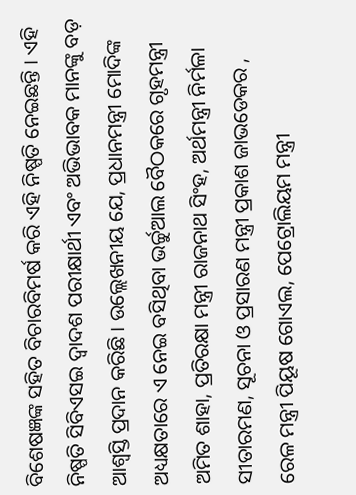ବିଶେଷଜ୍ଞଙ୍କ ସହିତ ବିଚାରବିମର୍ଷ କରି ଏହି ନିଷ୍ପତି ନେଇଛନ୍ତି । ଏହି ନିଷ୍ପତି ସିବିଏସଇ ଦ୍ୱାଦଶ ପରୀକ୍ଷାର୍ଥୀ ଏବଂ ଅଭିଭାବକ ମାନଙ୍କୁ ବଡ଼ ଆଶ୍ୱସ୍ତି ପ୍ରଦାନ କରିଛି । ଉଲ୍ଲେଖନୀୟ ଯେ, ପ୍ରଧାନମନ୍ତ୍ରୀ ମୋଦିଙ୍କ ଅଧ୍ୟକ୍ଷତାରେ ଏ ନେଇ ବସିଥିବା ଭର୍ଚ୍ଚୁଆଲ ବୈଠକରେ ଗୃହମନ୍ତ୍ରୀ ଅମିତ ଶାହା, ପ୍ରତିରକ୍ଷା ମନ୍ତ୍ରୀ ରାଜନାଥ ସିଂହ, ଅର୍ଥମନ୍ତ୍ରୀ ନିର୍ମଳା ସୀତାରମଣ, ସୂଚନା ଓ ପ୍ରସାରଣ ମନ୍ତ୍ରୀ ପ୍ରକାଶ ଜାଭଡେକର , ରେଳ ମନ୍ତ୍ରୀ ପିୟୂଷ ଗୋଏଲ, ପେଟ୍ରୋଲିୟମ ମନ୍ତ୍ରୀ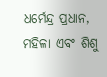ଧର୍ମେନ୍ଦ୍ର ପ୍ରଧାନ, ମହିଳା ଏବଂ ଶିଶୁ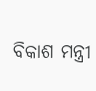ବିକାଶ ମନ୍ତ୍ରୀ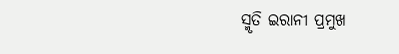ସ୍ମୃତି ଇରାନୀ ପ୍ରମୁଖ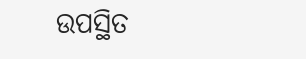ଉପସ୍ଥିତ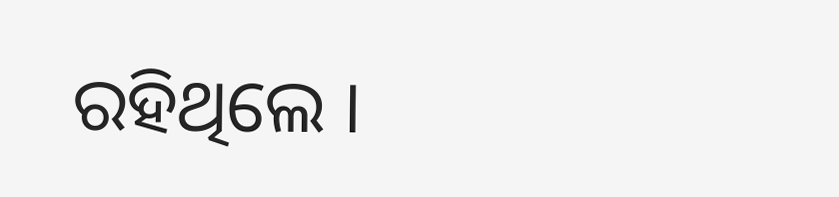ରହିଥିଲେ ।